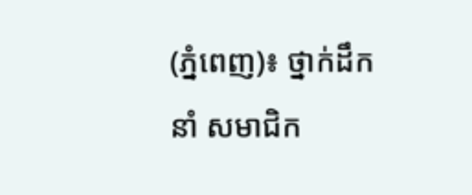(ភ្នំពេញ)៖ ថ្នាក់ដឹកនាំ សមាជិក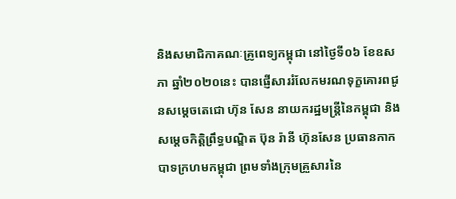និងសមាជិកាគណៈគ្រូពេទ្យកម្ពុជា នៅថ្ងៃទី០៦ ខែឧសភា ឆ្នាំ២០២០នេះ បានផ្ញើសាររំលែកមរណទុក្ខគោរពជូនសម្ដេចតេជោ ហ៊ុន សែន នាយករដ្ឋមន្ត្រីនៃកម្ពុជា និងសម្ដេចកិត្តិព្រឹទ្ធបណ្ឌិត ប៊ុន រ៉ានី ហ៊ុនសែន ប្រធានកាកបាទក្រហមកម្ពុជា ព្រមទាំងក្រុមគ្រួសារនៃ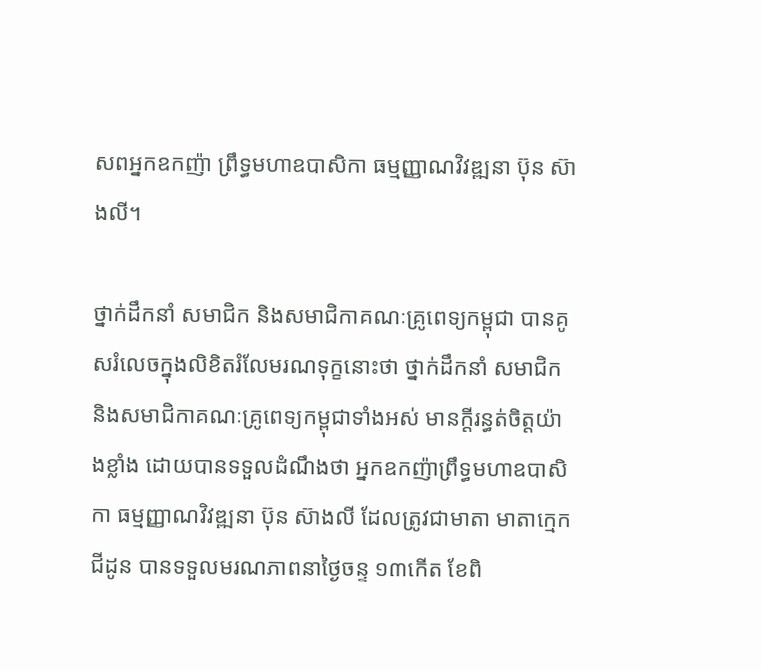សពអ្នកឧកញ៉ា ព្រឹទ្ធមហាឧបាសិកា ធម្មញ្ញាណវិវឌ្ឍនា ប៊ុន ស៊ាងលី។

ថ្នាក់ដឹកនាំ សមាជិក និងសមាជិកាគណៈគ្រូពេទ្យកម្ពុជា បានគូសរំលេចក្នុងលិខិតរំលែមរណទុក្ខនោះថា ថ្នាក់ដឹកនាំ សមាជិក និងសមាជិកាគណៈគ្រូពេទ្យកម្ពុជាទាំងអស់ មានក្ដីរន្ធត់ចិត្តយ៉ាងខ្លាំង ដោយបានទទួលដំណឹងថា អ្នកឧកញ៉ាព្រឹទ្ធមហាឧបាសិកា ធម្មញ្ញាណវិវឌ្ឍនា ប៊ុន ស៊ាងលី ដែលត្រូវជាមាតា មាតាក្មេក ជីដូន បានទទួលមរណភាពនាថ្ងៃចន្ទ ១៣កើត ខែពិ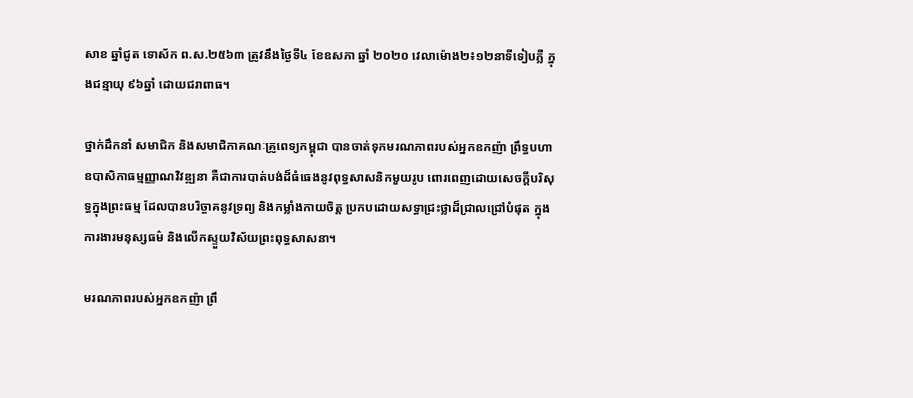សាខ ឆ្នាំជូត ទោស័ក ព.ស.២៥៦៣ ត្រូវនឹងថ្ងៃទី៤ ខែឧសភា ឆ្នាំ ២០២០ វេលាម៉ោង២៖១២នាទីទៀបភ្លឺ ក្នុងជន្មាយុ ៩៦ឆ្នាំ ដោយជរាពាធ។

ថ្នាក់ដឹកនាំ សមាជិក និងសមាជិកាគណៈគ្រូពេទ្យកម្ពុជា បានចាត់ទុកមរណភាពរបស់អ្នកឧកញ៉ា ព្រឹទ្ធបហាឧបាសិកាធម្មញ្ញាណវិវឌ្ឍនា គឺជាការបាត់បង់ដ៏ធំធេងនូវពុទ្ធសាសនិកមួយរូប ពោរពេញដោយសេចក្ដីបរិសុទ្ធក្នុងព្រះធម្ម ដែលបានបរិច្ចាគនូវទ្រព្យ និងកម្លាំងកាយចិត្ត ប្រកបដោយសទ្ធាជ្រះថ្លាដ៏ជ្រាលជ្រៅបំផុត ក្នុងការងារមនុស្សធម៌ និងលើកស្ទួយវិស័យព្រះពុទ្ធសាសនា។

មរណភាពរបស់អ្នកឧកញ៉ា ព្រឹ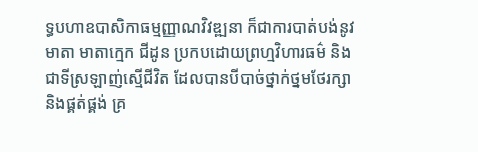ទ្ធបហាឧបាសិកាធម្មញ្ញាណវិវឌ្ឍនា ក៏ជាការបាត់បង់នូវមាតា មាតាក្មេក ជីដូន ប្រកបដោយព្រហ្មវិហារធម៌ និងជាទីស្រឡាញ់ស្មើជីវិត ដែលបានបីបាច់ថ្នាក់ថ្នមថែរក្សា និងផ្គត់ផ្គង់ គ្រ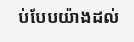ប់បែបយ៉ាងដល់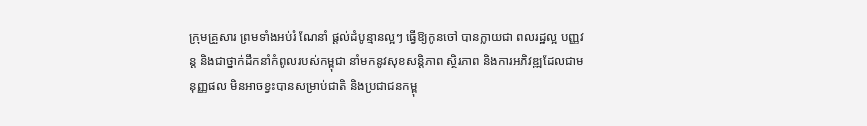ក្រុមគ្រួសារ ព្រមទាំងអប់រំ ណែនាំ ផ្តល់ដំបូន្មានល្អៗ ធ្វើឱ្យកូនចៅ បានក្លាយជា ពលរដ្ឋល្អ បញ្ញវន្ត និងជាថ្នាក់ដឹកនាំកំពូលរបស់កម្ពុជា នាំមកនូវសុខសន្តិភាព ស្ថិរភាព និងការអភិវឌ្ឍដែលជាមនុញ្ញផល មិនអាចខ្វះបានសម្រាប់ជាតិ និងប្រជាជនកម្ពុ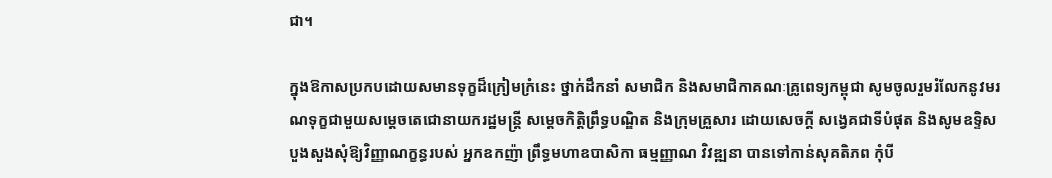ជា។

ក្នុងឱកាសប្រកបដោយសមានទុក្ខដ៏ក្រៀមក្រំនេះ ថ្នាក់ដឹកនាំ សមាជិក និងសមាជិកាគណៈគ្រូពេទ្យកម្ពុជា សូមចូលរួមរំលែកនូវមរណទុក្ខជាមួយសម្ដេចតេជោនាយករដ្ឋមន្ត្រី សម្ដេចកិត្តិព្រឹទ្ធបណ្ឌិត និងក្រុមគ្រួសារ ដោយសេចក្ដី សង្វេគជាទីបំផុត និងសូមឧទ្ទិសបួងសួងសុំឱ្យវិញ្ញាណក្ខន្ធរបស់ អ្នកឧកញ៉ា ព្រឹទ្ធមហាឧបាសិកា ធម្មញ្ញាណ វិវឌ្ឍនា បានទៅកាន់សុគតិភព កុំបី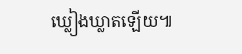ឃ្លៀងឃ្លាតឡើយ៕